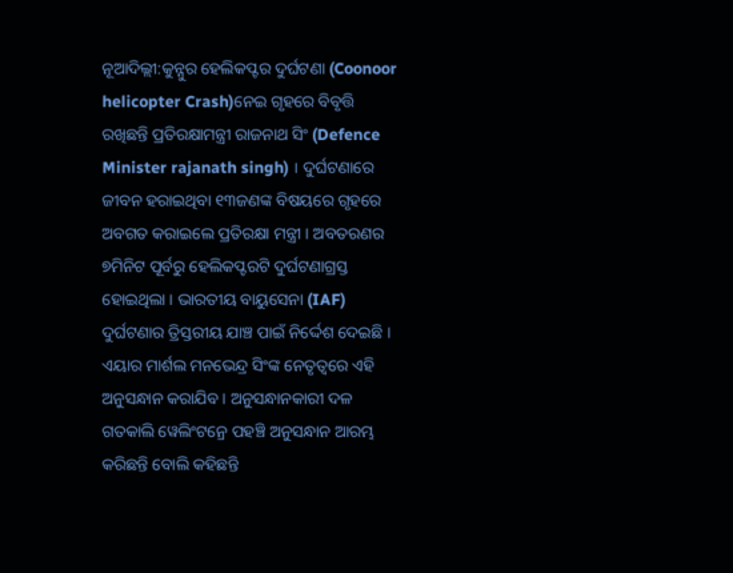ନୂଆଦିଲ୍ଲୀ:କୁନ୍ନୁର ହେଲିକପ୍ଟର ଦୁର୍ଘଟଣା (Coonoor helicopter Crash)ନେଇ ଗୃହରେ ବିବୃତ୍ତି ରଖିଛନ୍ତି ପ୍ରତିରକ୍ଷାମନ୍ତ୍ରୀ ରାଜନାଥ ସିଂ (Defence Minister rajanath singh) । ଦୁର୍ଘଟଣାରେ ଜୀବନ ହରାଇଥିବା ୧୩ଜଣଙ୍କ ବିଷୟରେ ଗୃହରେ ଅବଗତ କରାଇଲେ ପ୍ରତିରକ୍ଷା ମନ୍ତ୍ରୀ । ଅବତରଣର ୭ମିନିଟ ପୂର୍ବରୁ ହେଲିକପ୍ଟରଟି ଦୁର୍ଘଟଣାଗ୍ରସ୍ତ ହୋଇଥିଲା । ଭାରତୀୟ ବାୟୁସେନା (IAF) ଦୁର୍ଘଟଣାର ତ୍ରିସ୍ତରୀୟ ଯାଞ୍ଚ ପାଇଁ ନିର୍ଦ୍ଦେଶ ଦେଇଛି । ଏୟାର ମାର୍ଶଲ ମନଭେନ୍ଦ୍ର ସିଂଙ୍କ ନେତୃତ୍ୱରେ ଏହି ଅନୁସନ୍ଧାନ କରାଯିବ । ଅନୁସନ୍ଧାନକାରୀ ଦଳ ଗତକାଲି ୱେଲିଂଟନ୍ରେ ପହଞ୍ଚି ଅନୁସନ୍ଧାନ ଆରମ୍ଭ କରିଛନ୍ତି ବୋଲି କହିଛନ୍ତି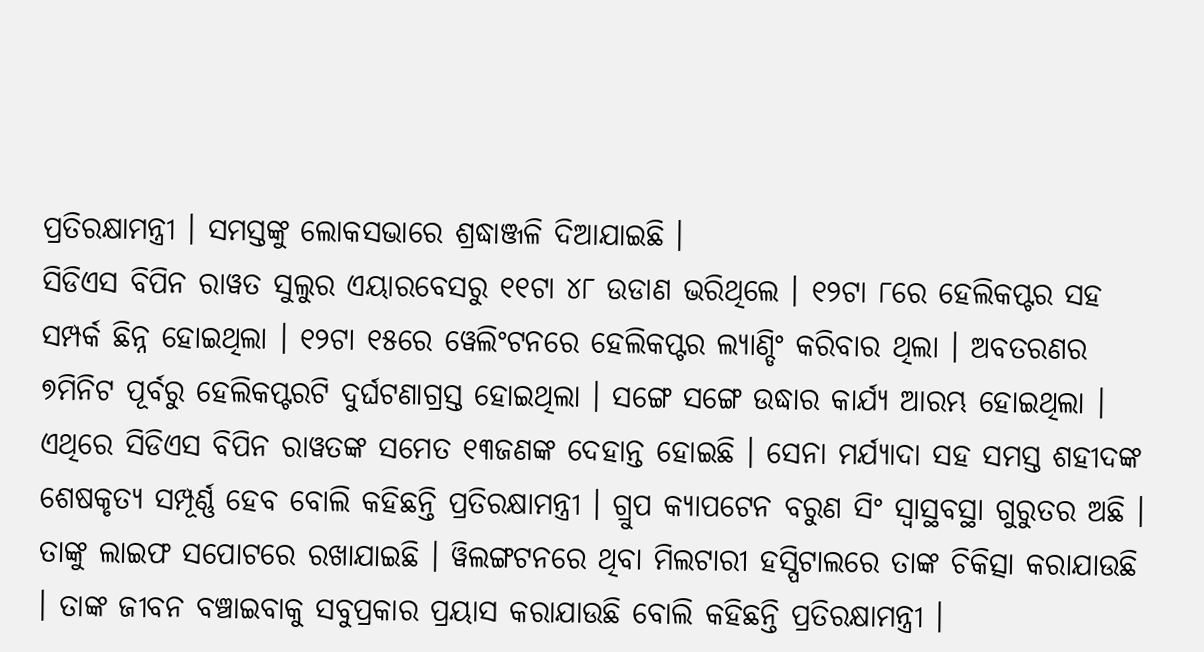ପ୍ରତିରକ୍ଷାମନ୍ତ୍ରୀ । ସମସ୍ତଙ୍କୁ ଲୋକସଭାରେ ଶ୍ରଦ୍ଧାଞ୍ଜଳି ଦିଆଯାଇଛି ।
ସିଡିଏସ ବିପିନ ରାୱତ ସୁଲୁର ଏୟାରବେସରୁ ୧୧ଟା ୪୮ ଉଡାଣ ଭରିଥିଲେ । ୧୨ଟା ୮ରେ ହେଲିକପ୍ଟର ସହ ସମ୍ପର୍କ ଛିନ୍ନ ହୋଇଥିଲା । ୧୨ଟା ୧୫ରେ ୱେଲିଂଟନରେ ହେଲିକପ୍ଟର ଲ୍ୟାଣ୍ଡିଂ କରିବାର ଥିଲା । ଅବତରଣର ୭ମିନିଟ ପୂର୍ବରୁ ହେଲିକପ୍ଟରଟି ଦୁର୍ଘଟଣାଗ୍ରସ୍ତ ହୋଇଥିଲା । ସଙ୍ଗେ ସଙ୍ଗେ ଉଦ୍ଧାର କାର୍ଯ୍ୟ ଆରମ୍ଭ ହୋଇଥିଲା । ଏଥିରେ ସିଡିଏସ ବିପିନ ରାୱତଙ୍କ ସମେତ ୧୩ଜଣଙ୍କ ଦେହାନ୍ତ ହୋଇଛି । ସେନା ମର୍ଯ୍ୟାଦା ସହ ସମସ୍ତ ଶହୀଦଙ୍କ ଶେଷକୃତ୍ୟ ସମ୍ପୂର୍ଣ୍ଣ ହେବ ବୋଲି କହିଛନ୍ତି ପ୍ରତିରକ୍ଷାମନ୍ତ୍ରୀ । ଗ୍ରୁପ କ୍ୟାପଟେନ ବରୁଣ ସିଂ ସ୍ବାସ୍ଥବସ୍ଥା ଗୁରୁତର ଅଛି । ତାଙ୍କୁ ଲାଇଫ ସପୋଟରେ ରଖାଯାଇଛି । ୱିଲଙ୍ଗଟନରେ ଥିବା ମିଲଟାରୀ ହସ୍ପିଟାଲରେ ତାଙ୍କ ଚିକିତ୍ସା କରାଯାଉଛି । ତାଙ୍କ ଜୀବନ ବଞ୍ଚାଇବାକୁ ସବୁପ୍ରକାର ପ୍ରୟାସ କରାଯାଉଛି ବୋଲି କହିଛନ୍ତି ପ୍ରତିରକ୍ଷାମନ୍ତ୍ରୀ ।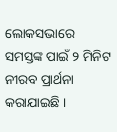ଲୋକସଭାରେ ସମସ୍ତଙ୍କ ପାଇଁ ୨ ମିନିଟ ନୀରବ ପ୍ରାର୍ଥନା କରାଯାଇଛି ।